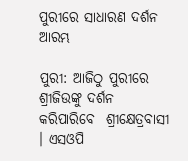ପୁରୀରେ ସାଧାରଣ ଦର୍ଶନ ଆରମ୍ଭ

ପୁରୀ: ଆଜିଠୁ ପୁରୀରେ ଶ୍ରୀଜିଉଙ୍କୁ ଦର୍ଶନ କରିପାରିବେ  ଶ୍ରୀକ୍ଷେତ୍ରବାସୀ । ଏସଓପି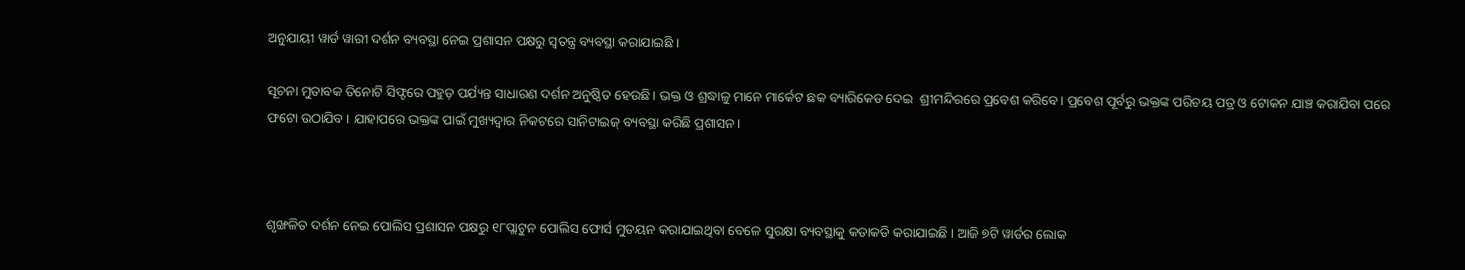ଅନୁଯାୟୀ ୱାର୍ଡ ୱାରୀ ଦର୍ଶନ ବ୍ୟବସ୍ଥା ନେଇ ପ୍ରଶାସନ ପକ୍ଷରୁ ସ୍ୱତନ୍ତ୍ର ବ୍ୟବସ୍ଥା କରାଯାଇଛି ।

ସୂଚନା ମୁତାବକ ତିନୋଟି ସିଫ୍ଟରେ ପହୁଡ଼ ପର୍ଯ୍ୟନ୍ତ ସାଧାରଣ ଦର୍ଶନ ଅନୁଷ୍ଠିତ ହେଉଛି। ଭକ୍ତ ଓ ଶ୍ରଦ୍ଧାଳୁ ମାନେ ମାର୍କେଟ ଛକ ବ୍ୟାରିକେଡ ଦେଇ  ଶ୍ରୀମନ୍ଦିରରେ ପ୍ରବେଶ କରିବେ। ପ୍ରବେଶ ପୂର୍ବରୁ ଭକ୍ତଙ୍କ ପରିଚୟ ପତ୍ର ଓ ଟୋକନ ଯାଞ୍ଚ କରାଯିବା ପରେ ଫଟୋ ଉଠାଯିବ । ଯାହାପରେ ଭକ୍ତଙ୍କ ପାଇଁ ମୁଖ୍ୟଦ୍ୱାର ନିକଟରେ ସାନିଟାଇଜ୍ ବ୍ୟବସ୍ଥା କରିଛି ପ୍ରଶାସନ।



ଶୃଙ୍ଖଳିତ ଦର୍ଶନ ନେଇ ପୋଲିସ ପ୍ରଶାସନ ପକ୍ଷରୁ ୧୮ପ୍ଲାଟୁନ ପୋଲିସ ଫୋର୍ସ ମୁତୟନ କରାଯାଇଥିବା ବେଳେ ସୁରକ୍ଷା ବ୍ୟବସ୍ଥାକୁ କଡାକଡି କରାଯାଇଛି । ଆଜି ୭ଟି ୱାର୍ଡର ଲୋକ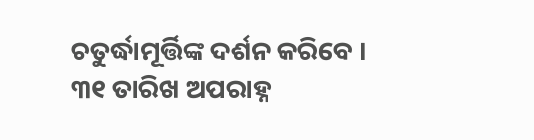ଚତୁର୍ଦ୍ଧାମୂର୍ତ୍ତିଙ୍କ ଦର୍ଶନ କରିବେ । ୩୧ ତାରିଖ ଅପରାହ୍ନ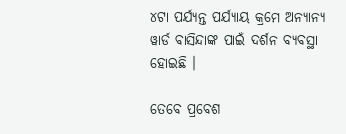୪ଟା ପର୍ଯ୍ୟନ୍ତ ପର୍ଯ୍ୟାୟ କ୍ରମେ ଅନ୍ୟାନ୍ୟ ୱାର୍ଡ ବାସିନ୍ଦାଙ୍କ ପାଇଁ ଦର୍ଶନ ବ୍ୟବସ୍ଥା ହୋଇଛି ।

ତେବେ ପ୍ରବେଶ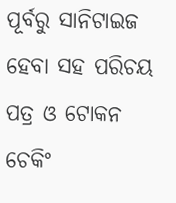ପୂର୍ବରୁ ସାନିଟାଇଜ ହେବା ସହ ପରିଚୟ ପତ୍ର ଓ ଟୋକନ ଚେକିଂ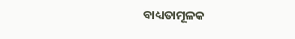ବାଧ୍ୟତାମୂଳକ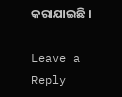କରାଯାଇଛି ।

Leave a Reply